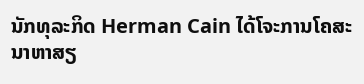ນັກທຸລະກິດ Herman Cain ໄດ້ໂຈະການໂຄສະນາຫາສຽ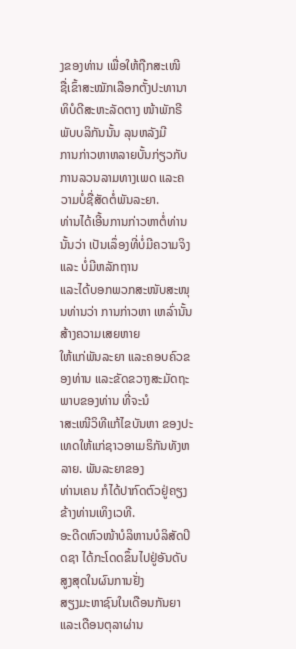ງຂອງທ່ານ ເພື່ອໃຫ້ຖືກສະເໜີ
ຊື່ເຂົ້າສະໝັກເລືອກຕັ້ງປະທານາທິບໍດີສະຫະລັດຕາງ ໜ້າພັກຣີພັບບລິກັນນັ້ນ ລຸນຫລັງມີ
ການກ່າວຫາຫລາຍບັ້ນກ່ຽວກັບການລວນລາມທາງເພດ ແລະຄວາມບໍ່ຊື່ສັດຕໍ່ພັນລະຍາ.
ທ່ານໄດ້ເອີ້ນການກ່າວຫາຕໍ່ທ່ານນັ້ນວ່າ ເປັນເລຶ່ອງທີ່ບໍ່ມີຄວາມຈິງ ແລະ ບໍ່ມີຫລັກຖານ
ແລະໄດ້ບອກພວກສະໜັບສະໜຸນທ່ານວ່າ ການກ່າວຫາ ເຫລົ່ານັ້ນສ້າງຄວາມເສຍຫາຍ
ໃຫ້ແກ່ພັນລະຍາ ແລະຄອບຄົວຂອງທ່ານ ແລະຂັດຂວາງສະມັດຖະພາບຂອງທ່ານ ທີ່ຈະນໍ
າສະເໜີວິທີແກ້ໄຂບັນຫາ ຂອງປະເທດໃຫ້ແກ່ຊາວອາເມຣິກັນທັງຫລາຍ. ພັນລະຍາຂອງ
ທ່ານເຄນ ກໍໄດ້ປາກົດຕົວຢູ່ຄຽງຂ້າງທ່ານເທິງເວທີ.
ອະດີດຫົວໜ້າບໍລິຫານບໍລິສັດປິດຊາ ໄດ້ກະໂດດຂຶ້ນໄປຢູ່ອັນດັບສູງສຸດໃນຜົນການຢັ່ງ
ສຽງມະຫາຊົນໃນເດືອນກັນຍາແລະເດືອນຕຸລາຜ່ານ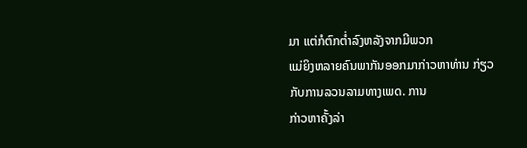ມາ ແຕ່ກໍຕົກຕໍ່າລົງຫລັງຈາກມີພວກ
ແມ່ຍິງຫລາຍຄົນພາກັນອອກມາກ່າວຫາທ່ານ ກ່ຽວກັບການລວນລາມທາງເພດ. ການ
ກ່າວຫາຄັ້ງລ່າ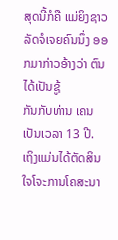ສຸດນີ້ກໍຄື ແມ່ຍິງຊາວລັດຈໍເຈຍຄົນນຶ່ງ ອອກມາກ່າວອ້າງວ່າ ຕົນໄດ້ເປັນຊູ້
ກັນກັບທ່ານ ເຄນ ເປັນເວລາ 13 ປີ.
ເຖິງແມ່ນໄດ້ຕັດສິນໃຈໂຈະການໂຄສະນາ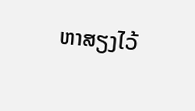ຫາສຽງໄວ້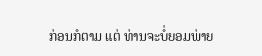ກ່ອນກໍຕາມ ແຕ່ ທ່ານຈະບໍ່ຍອມພ່າຍ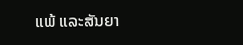ແພ້ ແລະສັນຍາ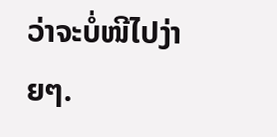ວ່າຈະບໍ່ໜີໄປງ່າຍໆ.